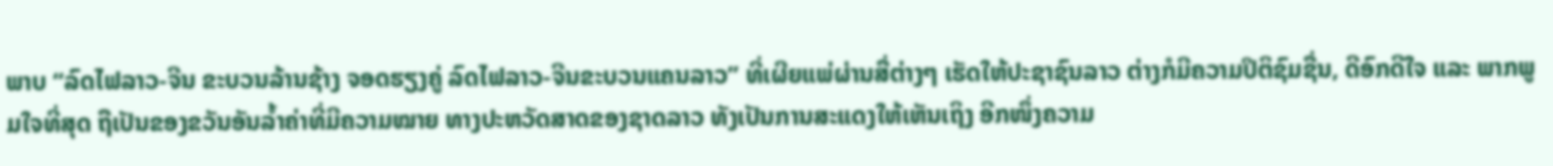ພາບ “ລົດໄຟລາວ-ຈີນ ຂະບວນລ້ານຊ້າງ ຈອດຮຽງຄູ່ ລົດໄຟລາວ-ຈີນຂະບວນແຄນລາວ” ທີ່ເຜີຍແພ່ຜ່ານສື່ຕ່າງໆ ເຮັດໃຫ້ປະຊາຊົນລາວ ຕ່າງກໍມີຄວາມປິຕິຊົມຊື່ນ, ດີອົກດີໃຈ ແລະ ພາກພູມໃຈທີ່ສຸດ ຖືເປັນຂອງຂວັນອັນລ້ຳຄ່າທີ່ມີຄວາມໝາຍ ທາງປະຫວັດສາດຂອງຊາດລາວ ທັງເປັນການສະແດງໃຫ້ເຫັນເຖິງ ອີກໜຶ່ງຄວາມ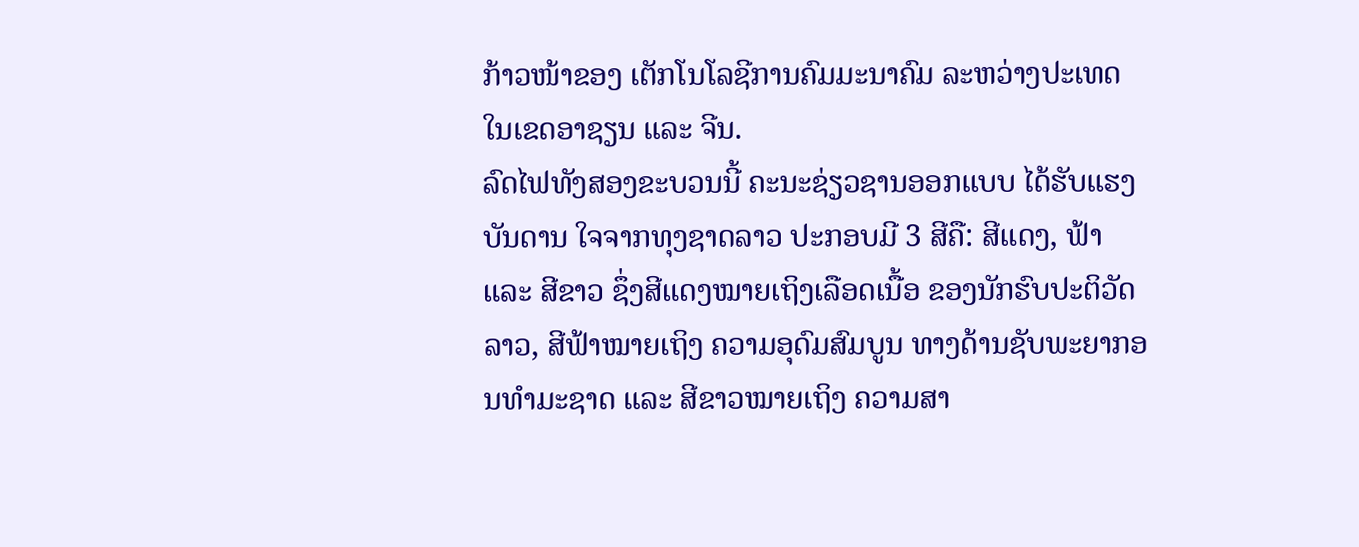ກ້າວໜ້າຂອງ ເຕັກໂນໂລຊີການຄົມມະນາຄົມ ລະຫວ່າງປະເທດໃນເຂດອາຊຽນ ແລະ ຈີນ.
ລົດໄຟທັງສອງຂະບວນນີ້ ຄະນະຊ່ຽວຊານອອກແບບ ໄດ້ຮັບແຮງບັນດານ ໃຈຈາກທຸງຊາດລາວ ປະກອບມີ 3 ສີຄື: ສີແດງ, ຟ້າ ແລະ ສີຂາວ ຊຶ່ງສີແດງໝາຍເຖິງເລືອດເນື້ອ ຂອງນັກຮົບປະຕິວັດລາວ, ສີຟ້າໝາຍເຖິງ ຄວາມອຸດົມສົມບູນ ທາງດ້ານຊັບພະຍາກອນທຳມະຊາດ ແລະ ສີຂາວໝາຍເຖິງ ຄວາມສາ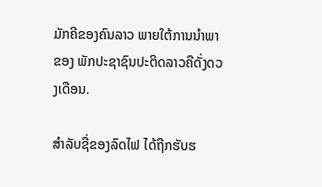ມັກຄີຂອງຄົນລາວ ພາຍໃຕ້ການນຳພາຂອງ ພັກປະຊາຊົນປະຕິດລາວຄືດັ່ງດວງເດືອນ.

ສຳລັບຊື່ຂອງລົດໄຟ ໄດ້ຖືກຮັບຮ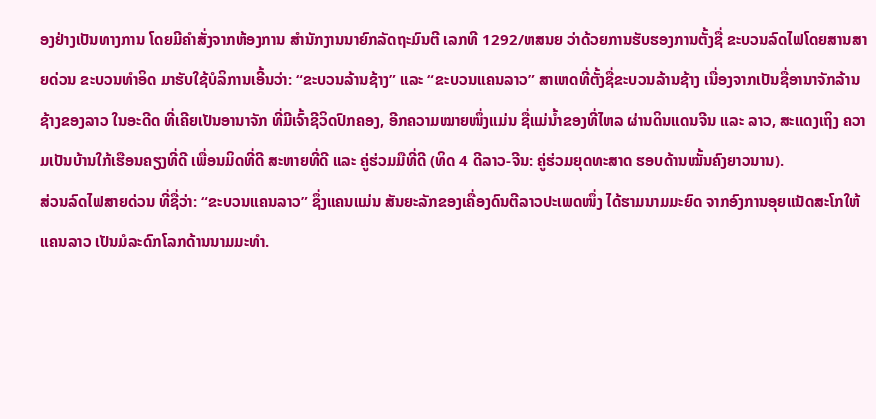ອງຢ່າງເປັນທາງການ ໂດຍມີຄຳສັ່ງຈາກຫ້ອງການ ສຳນັກງານນາຍົກລັດຖະມົນຕີ ເລກທີ 1292/ຫສນຍ ວ່າດ້ວຍການຮັບຮອງການຕັ້ງຊື່ ຂະບວນລົດໄຟໂດຍສານສາຍດ່ວນ ຂະບວນທຳອິດ ມາຮັບໃຊ້ບໍລິການເອີ້ນວ່າ: “ຂະບວນລ້ານຊ້າງ” ແລະ “ຂະບວນແຄນລາວ” ສາເຫດທີ່ຕັ້ງຊື່ຂະບວນລ້ານຊ້າງ ເນື່ອງຈາກເປັນຊື່ອານາຈັກລ້ານຊ້າງຂອງລາວ ໃນອະດີດ ທີ່ເຄີຍເປັນອານາຈັກ ທີ່ມີເຈົ້າຊີວິດປົກຄອງ, ອີກຄວາມໝາຍໜຶ່ງແມ່ນ ຊື່ແມ່ນ້ຳຂອງທີ່ໄຫລ ຜ່ານດິນແດນຈີນ ແລະ ລາວ, ສະແດງເຖິງ ຄວາມເປັນບ້ານໃກ້ເຮືອນຄຽງທີ່ດີ ເພື່ອນມິດທີ່ດີ ສະຫາຍທີ່ດີ ແລະ ຄູ່ຮ່ວມມືທີ່ດີ (ທິດ 4 ດີລາວ-ຈີນ: ຄູ່ຮ່ວມຍຸດທະສາດ ຮອບດ້ານໝັ້ນຄົງຍາວນານ).
ສ່ວນລົດໄຟສາຍດ່ວນ ທີ່ຊື່ວ່າ: “ຂະບວນແຄນລາວ” ຊຶ່ງແຄນແມ່ນ ສັນຍະລັກຂອງເຄື່ອງດົນຕີລາວປະເພດໜຶ່ງ ໄດ້ຮາມນາມມະຍົດ ຈາກອົງການອຸຍແນັດສະໂກໃຫ້ ແຄນລາວ ເປັນມໍລະດົກໂລກດ້ານນາມມະທຳ.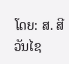ໂດຍ: ສ. ສີວັນໄຊ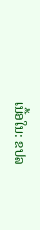ເນື້ອໃນ: ຂປລ